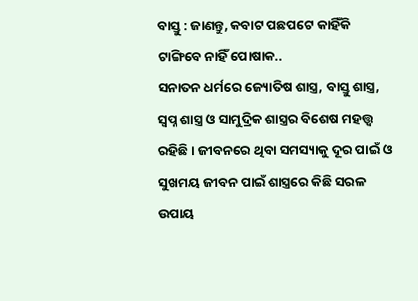ବାସ୍ତୁ : ଜାଣନ୍ତୁ, କବାଟ ପଛପଟେ କାହିଁକି ଟାଙ୍ଗିବେ ନାହିଁ ପୋଷାକ..
ସନାତନ ଧର୍ମରେ ଜ୍ୟୋତିଷ ଶାସ୍ତ୍ର, ବାସ୍ତୁ ଶାସ୍ତ୍ର, ସ୍ୱପ୍ନ ଶାସ୍ତ୍ର ଓ ସାମୁଦ୍ରିକ ଶାସ୍ତ୍ରର ବିଶେଷ ମହତ୍ତ୍ୱ ରହିଛି । ଜୀବନରେ ଥିବା ସମସ୍ୟାକୁ ଦୂର ପାଇଁ ଓ ସୁଖମୟ ଜୀବନ ପାଇଁ ଶାସ୍ତ୍ରରେ କିଛି ସରଳ ଉପାୟ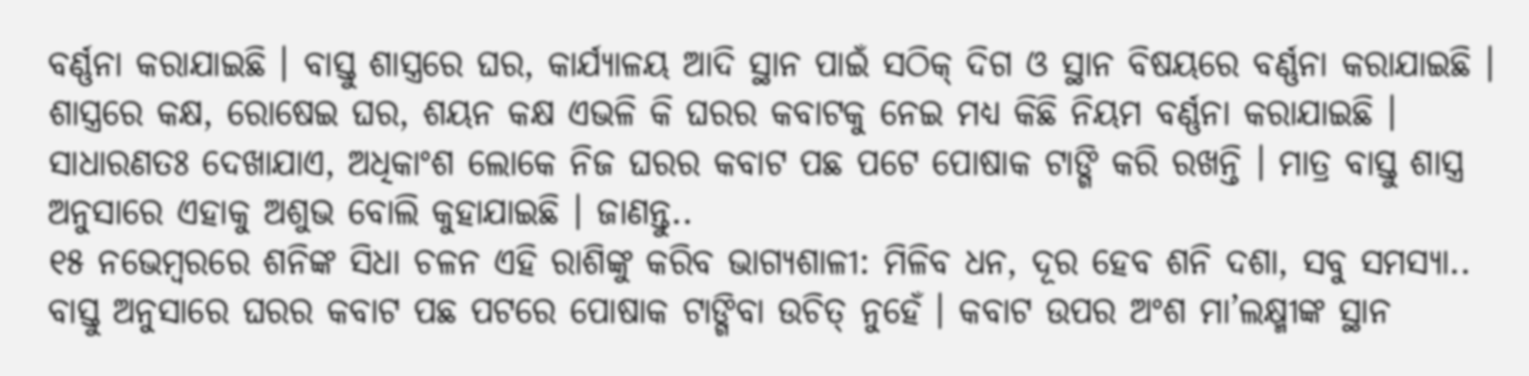ବର୍ଣ୍ଣନା କରାଯାଇଛି । ବାସ୍ତୁ ଶାସ୍ତ୍ରରେ ଘର, କାର୍ଯ୍ୟାଳୟ ଆଦି ସ୍ଥାନ ପାଇଁ ସଠିକ୍ ଦିଗ ଓ ସ୍ଥାନ ବିଷୟରେ ବର୍ଣ୍ଣନା କରାଯାଇଛି । ଶାସ୍ତ୍ରରେ କକ୍ଷ, ରୋଷେଇ ଘର, ଶୟନ କକ୍ଷ ଏଭଳି କି ଘରର କବାଟକୁ ନେଇ ମଧ୍ୟ କିଛି ନିୟମ ବର୍ଣ୍ଣନା କରାଯାଇଛି । ସାଧାରଣତଃ ଦେଖାଯାଏ, ଅଧିକାଂଶ ଲୋକେ ନିଜ ଘରର କବାଟ ପଛ ପଟେ ପୋଷାକ ଟାଙ୍ଗି କରି ରଖନ୍ତି । ମାତ୍ର ବାସ୍ତୁ ଶାସ୍ତ୍ର ଅନୁସାରେ ଏହାକୁ ଅଶୁଭ ବୋଲି କୁହାଯାଇଛି । ଜାଣନ୍ତୁ..
୧୫ ନଭେମ୍ବରରେ ଶନିଙ୍କ ସିଧା ଚଳନ ଏହି ରାଶିଙ୍କୁ କରିବ ଭାଗ୍ୟଶାଳୀ: ମିଳିବ ଧନ, ଦୂର ହେବ ଶନି ଦଶା, ସବୁ ସମସ୍ୟା..
ବାସ୍ତୁ ଅନୁସାରେ ଘରର କବାଟ ପଛ ପଟରେ ପୋଷାକ ଟାଙ୍ଗିବା ଉଚିତ୍ ନୁହେଁ । କବାଟ ଉପର ଅଂଶ ମା’ଲକ୍ଷ୍ମୀଙ୍କ ସ୍ଥାନ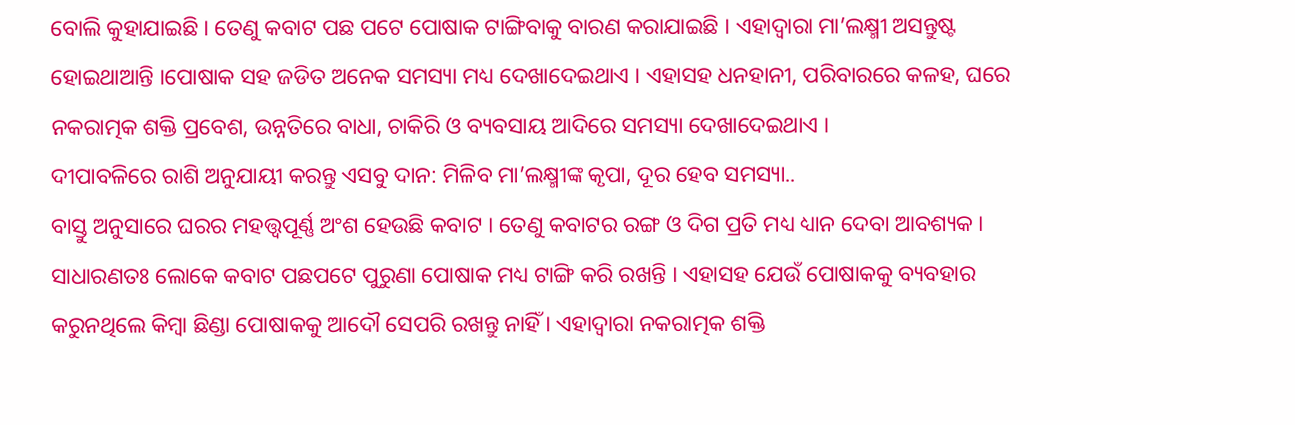ବୋଲି କୁହାଯାଇଛି । ତେଣୁ କବାଟ ପଛ ପଟେ ପୋଷାକ ଟାଙ୍ଗିବାକୁ ବାରଣ କରାଯାଇଛି । ଏହାଦ୍ୱାରା ମା’ଲକ୍ଷ୍ମୀ ଅସନ୍ତୁଷ୍ଟ ହୋଇଥାଆନ୍ତି ।ପୋଷାକ ସହ ଜଡିତ ଅନେକ ସମସ୍ୟା ମଧ୍ୟ ଦେଖାଦେଇଥାଏ । ଏହାସହ ଧନହାନୀ, ପରିବାରରେ କଳହ, ଘରେ ନକରାତ୍ମକ ଶକ୍ତି ପ୍ରବେଶ, ଉନ୍ନତିରେ ବାଧା, ଚାକିରି ଓ ବ୍ୟବସାୟ ଆଦିରେ ସମସ୍ୟା ଦେଖାଦେଇଥାଏ ।
ଦୀପାବଳିରେ ରାଶି ଅନୁଯାୟୀ କରନ୍ତୁ ଏସବୁ ଦାନ: ମିଳିବ ମା’ଲକ୍ଷ୍ମୀଙ୍କ କୃପା, ଦୂର ହେବ ସମସ୍ୟା..
ବାସ୍ତୁ ଅନୁସାରେ ଘରର ମହତ୍ତ୍ୱପୂର୍ଣ୍ଣ ଅଂଶ ହେଉଛି କବାଟ । ତେଣୁ କବାଟର ରଙ୍ଗ ଓ ଦିଗ ପ୍ରତି ମଧ୍ୟ ଧ୍ୟାନ ଦେବା ଆବଶ୍ୟକ ।
ସାଧାରଣତଃ ଲୋକେ କବାଟ ପଛପଟେ ପୁରୁଣା ପୋଷାକ ମଧ୍ୟ ଟାଙ୍ଗି କରି ରଖନ୍ତି । ଏହାସହ ଯେଉଁ ପୋଷାକକୁ ବ୍ୟବହାର କରୁନଥିଲେ କିମ୍ବା ଛିଣ୍ଡା ପୋଷାକକୁ ଆଦୌ ସେପରି ରଖନ୍ତୁ ନାହିଁ । ଏହାଦ୍ୱାରା ନକରାତ୍ମକ ଶକ୍ତି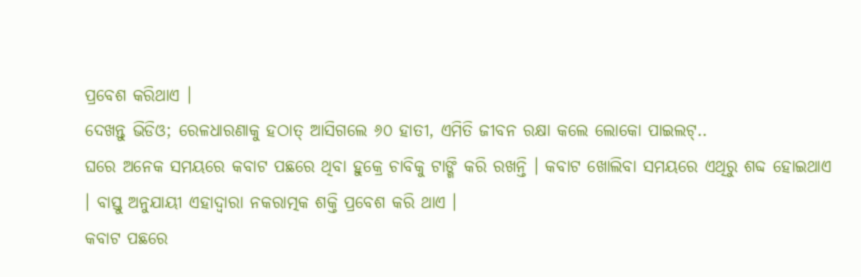ପ୍ରବେଶ କରିଥାଏ ।
ଦେଖନ୍ତୁ ଭିଡିଓ; ରେଳଧାରଣାକୁ ହଠାତ୍ ଆସିଗଲେ ୬୦ ହାତୀ, ଏମିତି ଜୀବନ ରକ୍ଷା କଲେ ଲୋକୋ ପାଇଲଟ୍..
ଘରେ ଅନେକ ସମୟରେ କବାଟ ପଛରେ ଥିବା ହୁକ୍ରେ ଚାବିକୁ ଟାଙ୍ଗି କରି ରଖନ୍ତି । କବାଟ ଖୋଲିବା ସମୟରେ ଏଥିରୁ ଶବ୍ଦ ହୋଇଥାଏ । ବାସ୍ତୁ ଅନୁଯାୟୀ ଏହାଦ୍ୱାରା ନକରାତ୍ମକ ଶକ୍ତି ପ୍ରବେଶ କରି ଥାଏ ।
କବାଟ ପଛରେ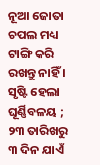ନୂଆ ଜୋତା ଚପଲ ମଧ୍ୟ ଟାଙ୍ଗି କରି ରଖନ୍ତୁ ନାହିଁ ।
ସୃଷ୍ଟି ହେଲା ଘୂର୍ଣ୍ଣିବଳୟ ; ୨୩ ତାରିଖରୁ ୩ ଦିନ ଯାଏଁ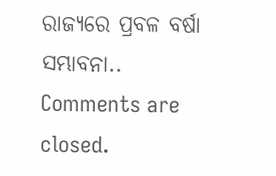ରାଜ୍ୟରେ ପ୍ରବଳ ବର୍ଷା ସମ୍ଭାବନା..
Comments are closed.